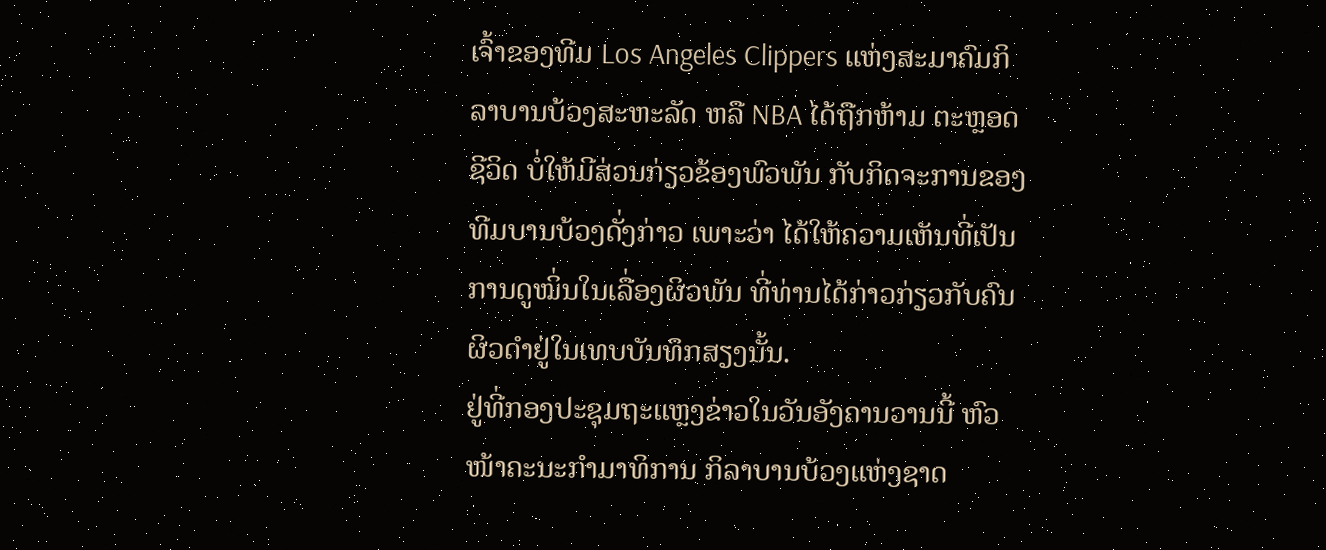ເຈົ້າຂອງທີມ Los Angeles Clippers ແຫ່ງສະມາຄົມກິ
ລາບານບ້ວງສະຫະລັດ ຫລື NBA ໄດ້ຖືກຫ້າມ ຕະຫຼອດ
ຊີວິດ ບໍ່ໃຫ້ມີສ່ວນກ່ຽວຂ້ອງພົວພັນ ກັບກິດຈະການຂອງ
ທີມບານບ້ວງດັ່ງກ່າວ ເພາະວ່າ ໄດ້ໃຫ້ຄວາມເຫັນທີ່ເປັນ
ການດູໝິ່ນໃນເລື່ອງຜິວພັນ ທີ່ທ່ານໄດ້ກ່າວກ່ຽວກັບຄົນ
ຜິວດຳຢູ່ໃນເທບບັນທຶກສຽງນັ້ນ.
ຢູ່ທີ່ກອງປະຊຸມຖະແຫຼງຂ່າວໃນວັນອັງຄານວານນີ້ ຫົວ
ໜ້າຄະນະກຳມາທິການ ກິລາບານບ້ວງແຫ່ງຊາດ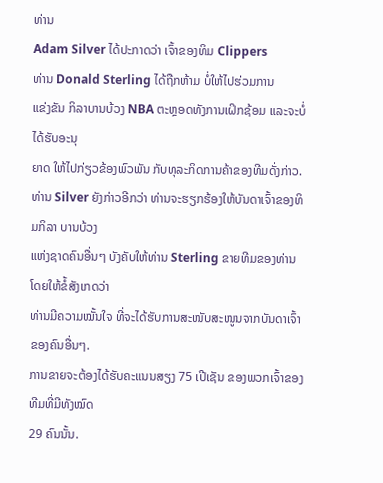ທ່ານ
Adam Silver ໄດ້ປະກາດວ່າ ເຈົ້າຂອງທິມ Clippers
ທ່ານ Donald Sterling ໄດ້ຖືກຫ້າມ ບໍ່ໃຫ້ໄປຮ່ວມການ
ແຂ່ງຂັນ ກິລາບານບ້ວງ NBA ຕະຫຼອດທັງການເຝິກຊ້ອມ ແລະຈະບໍ່ໄດ້ຮັບອະນຸ
ຍາດ ໃຫ້ໄປກ່ຽວຂ້ອງພົວພັນ ກັບທຸລະກິດການຄ້າຂອງທີມດັ່ງກ່າວ.
ທ່ານ Silver ຍັງກ່າວອີກວ່າ ທ່ານຈະຮຽກຮ້ອງໃຫ້ບັນດາເຈົ້າຂອງທິມກິລາ ບານບ້ວງ
ແຫ່ງຊາດຄົນອື່ນໆ ບັງຄັບໃຫ້ທ່ານ Sterling ຂາຍທີມຂອງທ່ານ ໂດຍໃຫ້ຂໍ້ສັງເກດວ່າ
ທ່ານມີຄວາມໝັ້ນໃຈ ທີ່ຈະໄດ້ຮັບການສະໜັບສະໜູນຈາກບັນດາເຈົ້າຂອງຄົນອື່ນໆ.
ການຂາຍຈະຕ້ອງໄດ້ຮັບຄະແນນສຽງ 75 ເປີເຊັນ ຂອງພວກເຈົ້າຂອງທີມທີ່ມີທັງໝົດ
29 ຄົນນັ້ນ.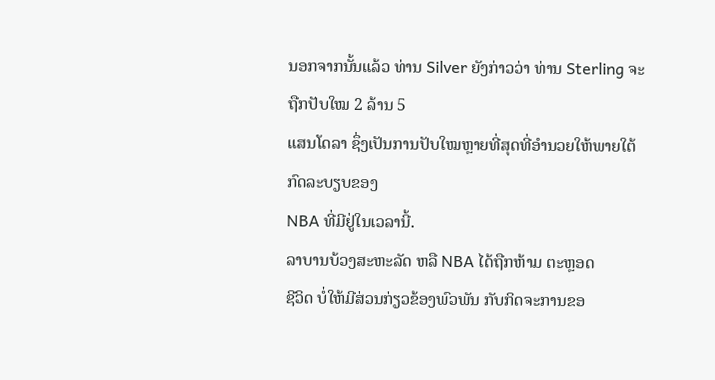ນອກຈາກນັ້ນແລ້ວ ທ່ານ Silver ຍັງກ່າວວ່າ ທ່ານ Sterling ຈະຖືກປັບໃໝ 2 ລ້ານ 5
ແສນໂດລາ ຊຶ່ງເປັນການປັບໃໝຫຼາຍທີ່ສຸດທີ່ອຳນວຍໃຫ້ພາຍໃຕ້ກົດລະບຽບຂອງ
NBA ທີ່ມີຢູ່ໃນເວລານີ້.
ລາບານບ້ວງສະຫະລັດ ຫລື NBA ໄດ້ຖືກຫ້າມ ຕະຫຼອດ
ຊີວິດ ບໍ່ໃຫ້ມີສ່ວນກ່ຽວຂ້ອງພົວພັນ ກັບກິດຈະການຂອ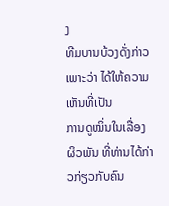ງ
ທີມບານບ້ວງດັ່ງກ່າວ ເພາະວ່າ ໄດ້ໃຫ້ຄວາມເຫັນທີ່ເປັນ
ການດູໝິ່ນໃນເລື່ອງຜິວພັນ ທີ່ທ່ານໄດ້ກ່າວກ່ຽວກັບຄົນ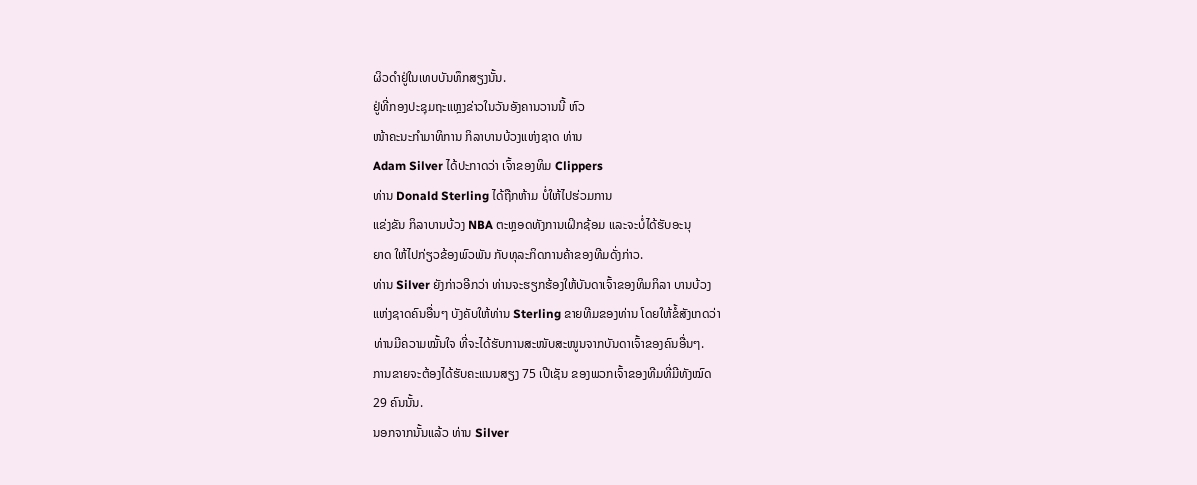ຜິວດຳຢູ່ໃນເທບບັນທຶກສຽງນັ້ນ.
ຢູ່ທີ່ກອງປະຊຸມຖະແຫຼງຂ່າວໃນວັນອັງຄານວານນີ້ ຫົວ
ໜ້າຄະນະກຳມາທິການ ກິລາບານບ້ວງແຫ່ງຊາດ ທ່ານ
Adam Silver ໄດ້ປະກາດວ່າ ເຈົ້າຂອງທິມ Clippers
ທ່ານ Donald Sterling ໄດ້ຖືກຫ້າມ ບໍ່ໃຫ້ໄປຮ່ວມການ
ແຂ່ງຂັນ ກິລາບານບ້ວງ NBA ຕະຫຼອດທັງການເຝິກຊ້ອມ ແລະຈະບໍ່ໄດ້ຮັບອະນຸ
ຍາດ ໃຫ້ໄປກ່ຽວຂ້ອງພົວພັນ ກັບທຸລະກິດການຄ້າຂອງທີມດັ່ງກ່າວ.
ທ່ານ Silver ຍັງກ່າວອີກວ່າ ທ່ານຈະຮຽກຮ້ອງໃຫ້ບັນດາເຈົ້າຂອງທິມກິລາ ບານບ້ວງ
ແຫ່ງຊາດຄົນອື່ນໆ ບັງຄັບໃຫ້ທ່ານ Sterling ຂາຍທີມຂອງທ່ານ ໂດຍໃຫ້ຂໍ້ສັງເກດວ່າ
ທ່ານມີຄວາມໝັ້ນໃຈ ທີ່ຈະໄດ້ຮັບການສະໜັບສະໜູນຈາກບັນດາເຈົ້າຂອງຄົນອື່ນໆ.
ການຂາຍຈະຕ້ອງໄດ້ຮັບຄະແນນສຽງ 75 ເປີເຊັນ ຂອງພວກເຈົ້າຂອງທີມທີ່ມີທັງໝົດ
29 ຄົນນັ້ນ.
ນອກຈາກນັ້ນແລ້ວ ທ່ານ Silver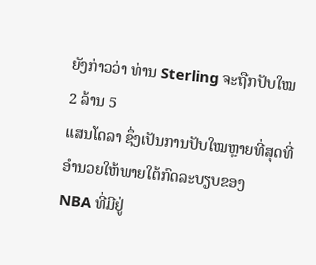ຍັງກ່າວວ່າ ທ່ານ Sterling ຈະຖືກປັບໃໝ 2 ລ້ານ 5
ແສນໂດລາ ຊຶ່ງເປັນການປັບໃໝຫຼາຍທີ່ສຸດທີ່ອຳນວຍໃຫ້ພາຍໃຕ້ກົດລະບຽບຂອງ
NBA ທີ່ມີຢູ່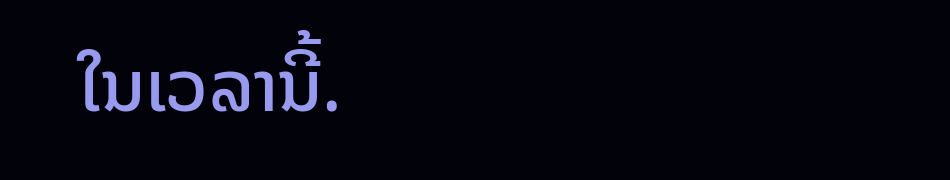ໃນເວລານີ້.